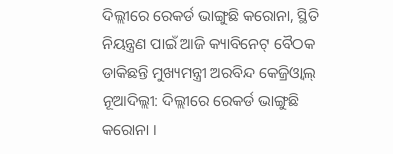ଦିଲ୍ଲୀରେ ରେକର୍ଡ ଭାଙ୍ଗୁଛି କରୋନା, ସ୍ଥିତି ନିୟନ୍ତ୍ରଣ ପାଇଁ ଆଜି କ୍ୟାବିନେଟ୍ ବୈଠକ ଡାକିଛନ୍ତି ମୁଖ୍ୟମନ୍ତ୍ରୀ ଅରବିନ୍ଦ କେଜ୍ରିଓ୍ଵାଲ୍
ନୂଆଦିଲ୍ଲୀ: ଦିଲ୍ଲୀରେ ରେକର୍ଡ ଭାଙ୍ଗୁଛି କରୋନା ।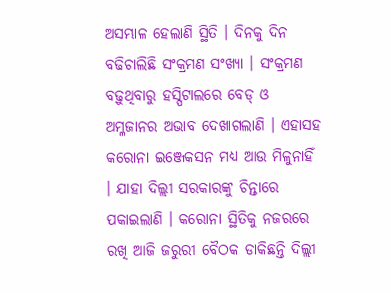ଅସମ୍ଭାଳ ହେଲାଣି ସ୍ଥିତି । ଦିନକୁ ଦିନ ବଢିଚାଲିଛି ସଂକ୍ରମଣ ସଂଖ୍ୟା । ସଂକ୍ରମଣ ବଢ଼ୁଥିବାରୁ ହସ୍ପିଟାଲରେ ବେଡ୍ ଓ ଅମ୍ଳଜାନର ଅଭାବ ଦେଖାଗଲାଣି । ଏହାସହ କରୋନା ଇଞ୍ଜେକସନ ମଧ୍ୟ ଆଉ ମିଳୁନାହିଁ । ଯାହା ଦିଲ୍ଲୀ ସରକାରଙ୍କୁ ଚିନ୍ତାରେ ପକାଇଲାଣି । କରୋନା ସ୍ଥିତିକୁ ନଜରରେ ରଖି ଆଜି ଜରୁରୀ ବୈଠକ ଡାକିଛନ୍ତି ଦିଲ୍ଲୀ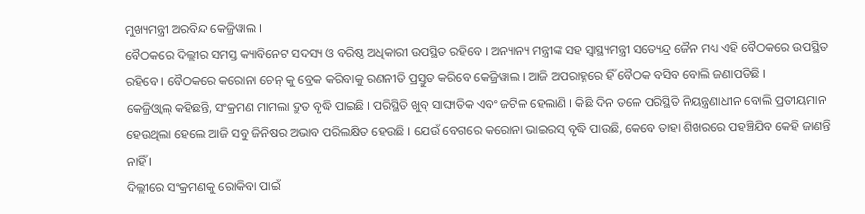ମୁଖ୍ୟମନ୍ତ୍ରୀ ଅରବିନ୍ଦ କେଜ୍ରିୱାଲ ।
ବୈଠକରେ ଦିଲ୍ଲୀର ସମସ୍ତ କ୍ୟାବିନେଟ ସଦସ୍ୟ ଓ ବରିଷ୍ଠ ଅଧିକାରୀ ଉପସ୍ଥିତ ରହିବେ । ଅନ୍ୟାନ୍ୟ ମନ୍ତ୍ରୀଙ୍କ ସହ ସ୍ୱାସ୍ଥ୍ୟମନ୍ତ୍ରୀ ସତ୍ୟେନ୍ଦ୍ର ଜୈନ ମଧ୍ୟ ଏହି ବୈଠକରେ ଉପସ୍ଥିତ ରହିବେ । ବୈଠକରେ କରୋନା ଚେନ୍ କୁ ବ୍ରେକ କରିବାକୁ ରଣନୀତି ପ୍ରସ୍ତୁତ କରିବେ କେଜ୍ରିୱାଲ । ଆଜି ଅପରାହ୍ନରେ ହିଁ ବୈଠକ ବସିବ ବୋଲି ଜଣାପଡିଛି ।
କେଜ୍ରିଓ୍ଵାଲ୍ କହିଛନ୍ତି, ସଂକ୍ରମଣ ମାମଲା ଦ୍ରୁତ ବୃଦ୍ଧି ପାଇଛି । ପରିସ୍ଥିତି ଖୁବ୍ ସାଙ୍ଘାତିକ ଏବଂ ଜଟିଳ ହେଲାଣି । କିଛି ଦିନ ତଳେ ପରିସ୍ଥିତି ନିୟନ୍ତ୍ରଣାଧୀନ ବୋଲି ପ୍ରତୀୟମାନ ହେଉଥିଲା ହେଲେ ଆଜି ସବୁ ଜିନିଷର ଅଭାବ ପରିଲକ୍ଷିତ ହେଉଛି । ଯେଉଁ ବେଗରେ କରୋନା ଭାଇରସ୍ ବୃଦ୍ଧି ପାଉଛି, କେବେ ତାହା ଶିଖରରେ ପହଞ୍ଚିଯିବ କେହି ଜାଣନ୍ତି ନାହିଁ ।
ଦିଲ୍ଲୀରେ ସଂକ୍ରମଣକୁ ରୋକିବା ପାଇଁ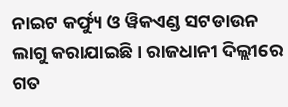ନାଇଟ କର୍ଫ୍ୟୁ ଓ ୱିକଏଣ୍ଡ ସଟଡାଉନ ଲାଗୁ କରାଯାଇଛି । ରାଜଧାନୀ ଦିଲ୍ଲୀରେ ଗତ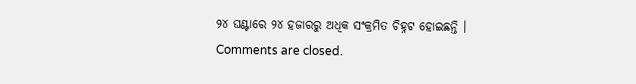୨୪ ଘଣ୍ଟାରେ ୨୪ ହଜାରରୁ ଅଧିକ ସଂକ୍ରମିତ ଚିହ୍ନଟ ହୋଇଛନ୍ତି ।
Comments are closed.